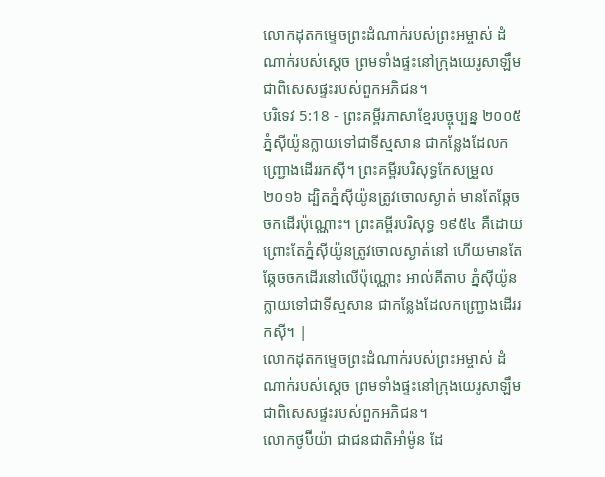លោកដុតកម្ទេចព្រះដំណាក់របស់ព្រះអម្ចាស់ ដំណាក់របស់ស្ដេច ព្រមទាំងផ្ទះនៅក្រុងយេរូសាឡឹម ជាពិសេសផ្ទះរបស់ពួកអភិជន។
បរិទេវ 5:18 - ព្រះគម្ពីរភាសាខ្មែរបច្ចុប្បន្ន ២០០៥ ភ្នំស៊ីយ៉ូនក្លាយទៅជាទីស្មសាន ជាកន្លែងដែលកញ្ជ្រោងដើររកស៊ី។ ព្រះគម្ពីរបរិសុទ្ធកែសម្រួល ២០១៦ ដ្បិតភ្នំស៊ីយ៉ូនត្រូវចោលស្ងាត់ មានតែឆ្កែចចកដើរប៉ុណ្ណោះ។ ព្រះគម្ពីរបរិសុទ្ធ ១៩៥៤ គឺដោយព្រោះតែភ្នំស៊ីយ៉ូនត្រូវចោលស្ងាត់នៅ ហើយមានតែឆ្កែចចកដើរនៅលើប៉ុណ្ណោះ អាល់គីតាប ភ្នំស៊ីយ៉ូនក្លាយទៅជាទីស្មសាន ជាកន្លែងដែលកញ្ជ្រោងដើររកស៊ី។ |
លោកដុតកម្ទេចព្រះដំណាក់របស់ព្រះអម្ចាស់ ដំណាក់របស់ស្ដេច ព្រមទាំងផ្ទះនៅក្រុងយេរូសាឡឹម ជាពិសេសផ្ទះរបស់ពួកអភិជន។
លោកថូប៊ីយ៉ា ជាជនជាតិអាំម៉ូន ដែ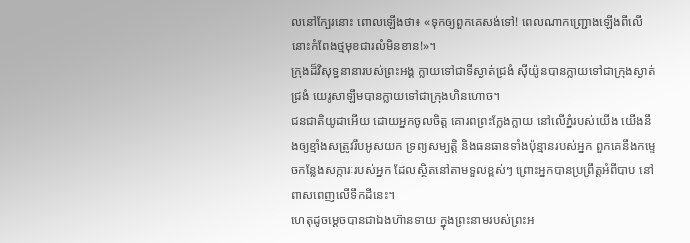លនៅក្បែរនោះ ពោលឡើងថា៖ «ទុកឲ្យពួកគេសង់ទៅ! ពេលណាកញ្ជ្រោងឡើងពីលើ នោះកំពែងថ្មមុខជារលំមិនខាន!»។
ក្រុងដ៏វិសុទ្ធនានារបស់ព្រះអង្គ ក្លាយទៅជាទីស្ងាត់ជ្រងំ ស៊ីយ៉ូនបានក្លាយទៅជាក្រុងស្ងាត់ជ្រងំ យេរូសាឡឹមបានក្លាយទៅជាក្រុងហិនហោច។
ជនជាតិយូដាអើយ ដោយអ្នកចូលចិត្ត គោរពព្រះក្លែងក្លាយ នៅលើភ្នំរបស់យើង យើងនឹងឲ្យខ្មាំងសត្រូវរឹបអូសយក ទ្រព្យសម្បត្តិ និងធនធានទាំងប៉ុន្មានរបស់អ្នក ពួកគេនឹងកម្ទេចកន្លែងសក្ការៈរបស់អ្នក ដែលស្ថិតនៅតាមទួលខ្ពស់ៗ ព្រោះអ្នកបានប្រព្រឹត្តអំពីបាប នៅពាសពេញលើទឹកដីនេះ។
ហេតុដូចម្ដេចបានជាឯងហ៊ានទាយ ក្នុងព្រះនាមរបស់ព្រះអ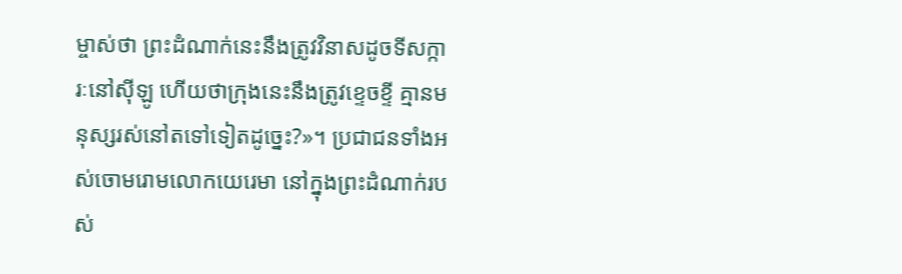ម្ចាស់ថា ព្រះដំណាក់នេះនឹងត្រូវវិនាសដូចទីសក្ការៈនៅស៊ីឡូ ហើយថាក្រុងនេះនឹងត្រូវខ្ទេចខ្ទី គ្មានមនុស្សរស់នៅតទៅទៀតដូច្នេះ?»។ ប្រជាជនទាំងអស់ចោមរោមលោកយេរេមា នៅក្នុងព្រះដំណាក់របស់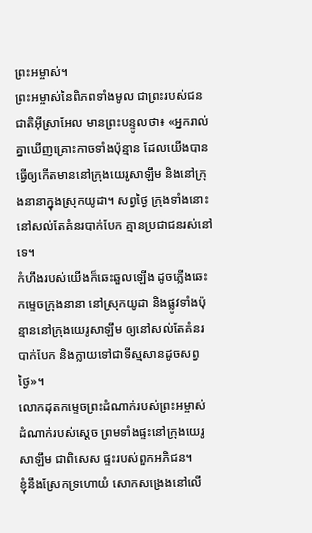ព្រះអម្ចាស់។
ព្រះអម្ចាស់នៃពិភពទាំងមូល ជាព្រះរបស់ជនជាតិអ៊ីស្រាអែល មានព្រះបន្ទូលថា៖ «អ្នករាល់គ្នាឃើញគ្រោះកាចទាំងប៉ុន្មាន ដែលយើងបានធ្វើឲ្យកើតមាននៅក្រុងយេរូសាឡឹម និងនៅក្រុងនានាក្នុងស្រុកយូដា។ សព្វថ្ងៃ ក្រុងទាំងនោះនៅសល់តែគំនរបាក់បែក គ្មានប្រជាជនរស់នៅទេ។
កំហឹងរបស់យើងក៏ឆេះឆួលឡើង ដូចភ្លើងឆេះកម្ទេចក្រុងនានា នៅស្រុកយូដា និងផ្លូវទាំងប៉ុន្មាននៅក្រុងយេរូសាឡឹម ឲ្យនៅសល់តែគំនរបាក់បែក និងក្លាយទៅជាទីស្មសានដូចសព្វថ្ងៃ»។
លោកដុតកម្ទេចព្រះដំណាក់របស់ព្រះអម្ចាស់ ដំណាក់របស់ស្ដេច ព្រមទាំងផ្ទះនៅក្រុងយេរូសាឡឹម ជាពិសេស ផ្ទះរបស់ពួកអភិជន។
ខ្ញុំនឹងស្រែកទ្រហោយំ សោកសង្រេងនៅលើ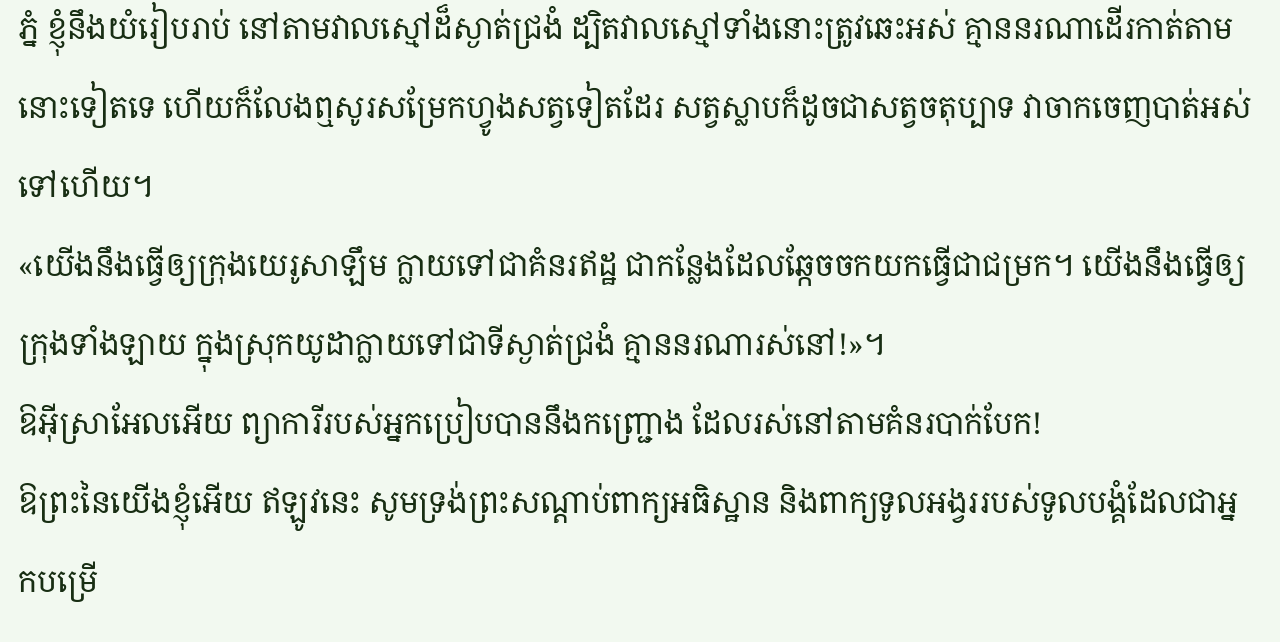ភ្នំ ខ្ញុំនឹងយំរៀបរាប់ នៅតាមវាលស្មៅដ៏ស្ងាត់ជ្រងំ ដ្បិតវាលស្មៅទាំងនោះត្រូវឆេះអស់ គ្មាននរណាដើរកាត់តាមនោះទៀតទេ ហើយក៏លែងឮសូរសម្រែកហ្វូងសត្វទៀតដែរ សត្វស្លាបក៏ដូចជាសត្វចតុប្បាទ វាចាកចេញបាត់អស់ទៅហើយ។
«យើងនឹងធ្វើឲ្យក្រុងយេរូសាឡឹម ក្លាយទៅជាគំនរឥដ្ឋ ជាកន្លែងដែលឆ្កែចចកយកធ្វើជាជម្រក។ យើងនឹងធ្វើឲ្យក្រុងទាំងឡាយ ក្នុងស្រុកយូដាក្លាយទៅជាទីស្ងាត់ជ្រងំ គ្មាននរណារស់នៅ!»។
ឱអ៊ីស្រាអែលអើយ ព្យាការីរបស់អ្នកប្រៀបបាននឹងកញ្ជ្រោង ដែលរស់នៅតាមគំនរបាក់បែក!
ឱព្រះនៃយើងខ្ញុំអើយ ឥឡូវនេះ សូមទ្រង់ព្រះសណ្ដាប់ពាក្យអធិស្ឋាន និងពាក្យទូលអង្វររបស់ទូលបង្គំដែលជាអ្នកបម្រើ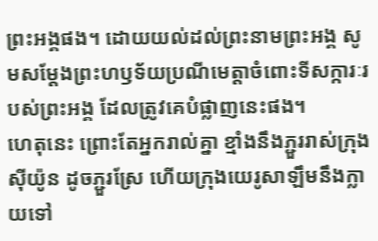ព្រះអង្គផង។ ដោយយល់ដល់ព្រះនាមព្រះអង្គ សូមសម្តែងព្រះហឫទ័យប្រណីមេត្តាចំពោះទីសក្ការៈរបស់ព្រះអង្គ ដែលត្រូវគេបំផ្លាញនេះផង។
ហេតុនេះ ព្រោះតែអ្នករាល់គ្នា ខ្មាំងនឹងភ្ជួររាស់ក្រុងស៊ីយ៉ូន ដូចភ្ជួរស្រែ ហើយក្រុងយេរូសាឡឹមនឹងក្លាយទៅ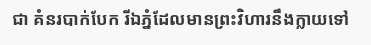ជា គំនរបាក់បែក រីឯភ្នំដែលមានព្រះវិហារនឹងក្លាយទៅ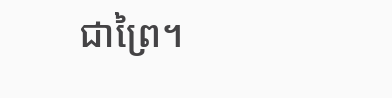ជាព្រៃ។